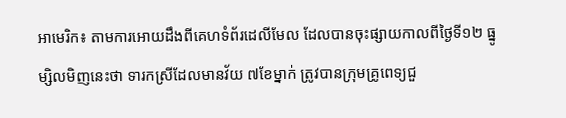អាមេរិក៖ តាមការអោយដឹងពីគេហទំព័រដេលីមែល ដែលបានចុះផ្សាយកាលពីថ្ងៃទី១២ ធ្នូ
ម្សិលមិញនេះថា ទារកស្រីដែលមានវ័យ ៧ខែម្នាក់ ត្រូវបានក្រុមគ្រូពេទ្យជួ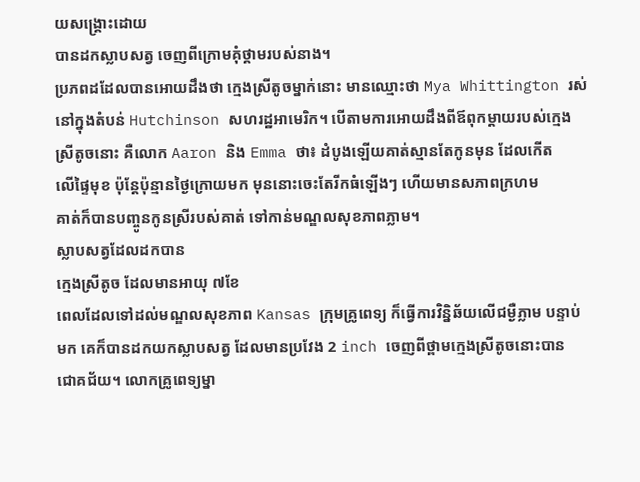យសង្រ្គោះដោយ
បានដកស្លាបសត្វ ចេញពីក្រោមគុំថ្គាមរបស់នាង។
ប្រភពដដែលបានអោយដឹងថា ក្មេងស្រីតូចម្នាក់នោះ មានឈ្មោះថា Mya Whittington រស់
នៅក្នុងតំបន់ Hutchinson សហរដ្ឋអាមេរិក។ បើតាមការអោយដឹងពីឪពុកម្ដាយរបស់ក្មេង
ស្រីតូចនោះ គឺលោក Aaron និង Emma ថា៖ ដំបូងឡើយគាត់ស្មានតែកូនមុន ដែលកើត
លើផ្ទៃមុខ ប៉ុន្តែប៉ុន្មានថ្ងៃក្រោយមក មុននោះចេះតែរីកធំឡើងៗ ហើយមានសភាពក្រហម
គាត់ក៏បានបញ្ចូនកូនស្រីរបស់គាត់ ទៅកាន់មណ្ឌលសុខភាពភ្លាម។
ស្លាបសត្វដែលដកបាន
ក្មេងស្រីតូច ដែលមានអាយុ ៧ខែ
ពេលដែលទៅដល់មណ្ឌលសុខភាព Kansas ក្រុមគ្រូពេទ្យ ក៏ធ្វើការវិនិ្នឆ័យលើជម្ងឺភ្លាម បន្ទាប់
មក គេក៏បានដកយកស្លាបសត្វ ដែលមានប្រវែង 2 inch ចេញពីថ្ពាមក្មេងស្រីតូចនោះបាន
ជោគជ័យ។ លោកគ្រូពេទ្យម្នា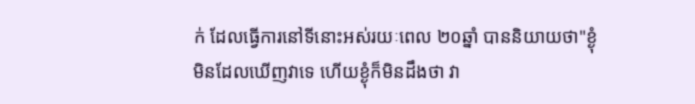ក់ ដែលធ្វើការនៅទីនោះអស់រយៈពេល ២០ឆ្នាំ បាននិយាយថា"ខ្ងុំ
មិនដែលឃើញវាទេ ហើយខ្ងុំក៏មិនដឹងថា វា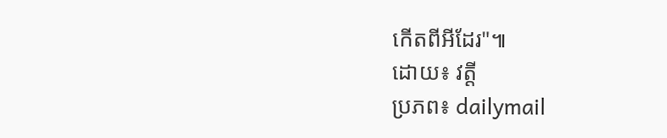កើតពីអីដែរ"៕
ដោយ៖ វត្ដី
ប្រភព៖ dailymail